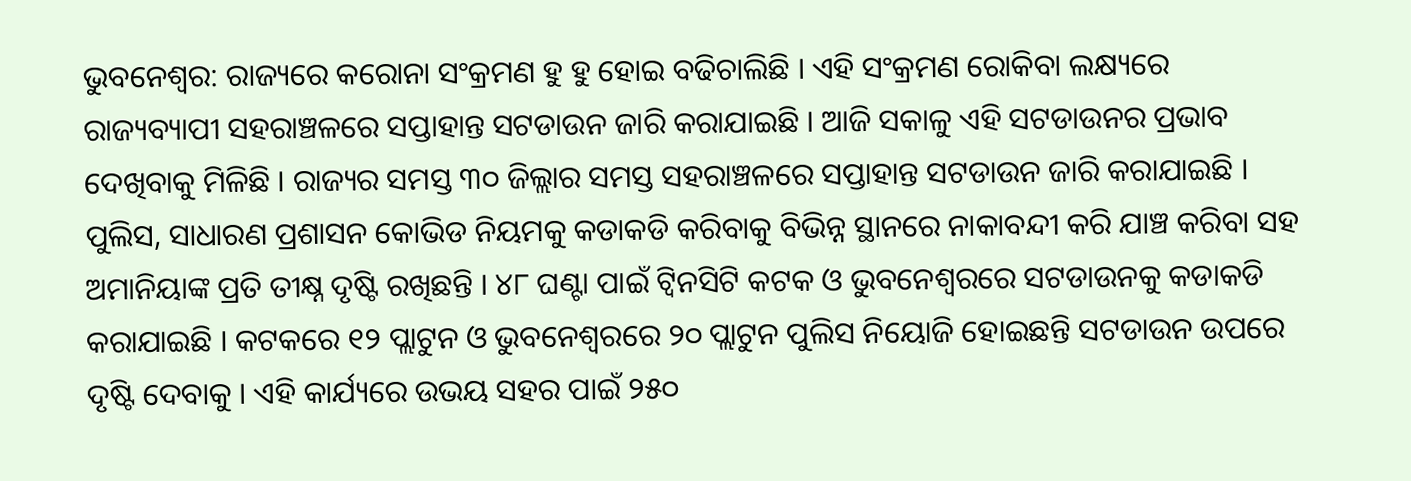ଭୁବନେଶ୍ୱର: ରାଜ୍ୟରେ କରୋନା ସଂକ୍ରମଣ ହୁ ହୁ ହୋଇ ବଢିଚାଲିଛି । ଏହି ସଂକ୍ରମଣ ରୋକିବା ଲକ୍ଷ୍ୟରେ ରାଜ୍ୟବ୍ୟାପୀ ସହରାଞ୍ଚଳରେ ସପ୍ତାହାନ୍ତ ସଟଡାଉନ ଜାରି କରାଯାଇଛି । ଆଜି ସକାଳୁ ଏହି ସଟଡାଉନର ପ୍ରଭାବ ଦେଖିବାକୁ ମିଳିଛି । ରାଜ୍ୟର ସମସ୍ତ ୩୦ ଜିଲ୍ଲାର ସମସ୍ତ ସହରାଞ୍ଚଳରେ ସପ୍ତାହାନ୍ତ ସଟଡାଉନ ଜାରି କରାଯାଇଛି ।
ପୁଲିସ, ସାଧାରଣ ପ୍ରଶାସନ କୋଭିଡ ନିୟମକୁ କଡାକଡି କରିବାକୁ ବିଭିନ୍ନ ସ୍ଥାନରେ ନାକାବନ୍ଦୀ କରି ଯାଞ୍ଚ କରିବା ସହ ଅମାନିୟାଙ୍କ ପ୍ରତି ତୀକ୍ଷ୍ନ ଦୃଷ୍ଟି ରଖିଛନ୍ତି । ୪୮ ଘଣ୍ଟା ପାଇଁ ଟ୍ୱିନସିଟି କଟକ ଓ ଭୁବନେଶ୍ୱରରେ ସଟଡାଉନକୁ କଡାକଡି କରାଯାଇଛି । କଟକରେ ୧୨ ପ୍ଲାଟୁନ ଓ ଭୁବନେଶ୍ୱରରେ ୨୦ ପ୍ଲାଟୁନ ପୁଲିସ ନିୟୋଜି ହୋଇଛନ୍ତି ସଟଡାଉନ ଉପରେ ଦୃଷ୍ଟି ଦେବାକୁ । ଏହି କାର୍ଯ୍ୟରେ ଉଭୟ ସହର ପାଇଁ ୨୫୦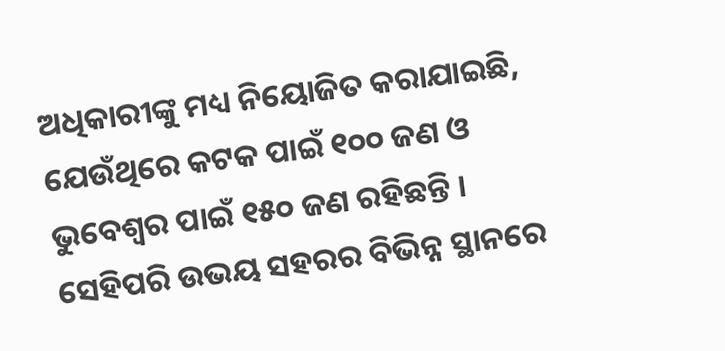ଅଧିକାରୀଙ୍କୁ ମଧ୍ୟ ନିୟୋଜିତ କରାଯାଇଛି, ଯେଉଁଥିରେ କଟକ ପାଇଁ ୧୦୦ ଜଣ ଓ ଭୁବେଶ୍ୱର ପାଇଁ ୧୫୦ ଜଣ ରହିଛନ୍ତି । ସେହିପରି ଉଭୟ ସହରର ବିଭିନ୍ନ ସ୍ଥାନରେ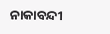ନାକାବନ୍ଦୀ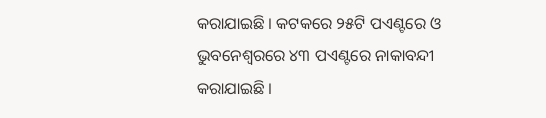କରାଯାଇଛି । କଟକରେ ୨୫ଟି ପଏଣ୍ଟରେ ଓ ଭୁବନେଶ୍ୱରରେ ୪୩ ପଏଣ୍ଟରେ ନାକାବନ୍ଦୀ କରାଯାଇଛି ।